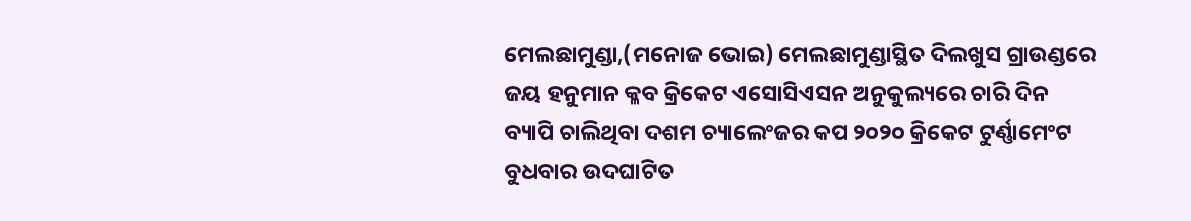ମେଲଛାମୁଣ୍ଡା,(ମନୋଜ ଭୋଇ) ମେଲଛାମୁଣ୍ଡାସ୍ଥିତ ଦିଲଖୁସ ଗ୍ରାଉଣ୍ଡରେ ଜୟ ହନୁମାନ କ୍ଳବ କ୍ରିକେଟ ଏସୋସିଏସନ ଅନୁକୁଲ୍ୟରେ ଚାରି ଦିନ ବ୍ୟାପି ଚାଲିଥିବା ଦଶମ ଚ୍ୟାଲେଂଜର କପ ୨୦୨୦ କ୍ରିକେଟ ଟୁର୍ଣ୍ଣାମେଂଟ ବୁଧବାର ଉଦଘାଟିତ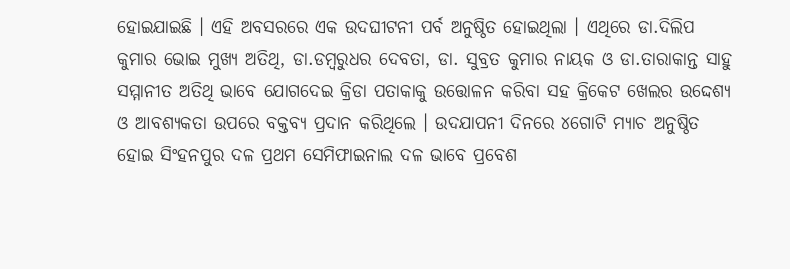ହୋଇଯାଇଛି । ଏହି ଅବସରରେ ଏକ ଉଦଘୀଟନୀ ପର୍ବ ଅନୁଷ୍ଠିତ ହୋଇଥିଲା । ଏଥିରେ ଡା.ଦିଲିପ କୁମାର ଭୋଇ ମୁଖ୍ୟ ଅତିଥି, ଡା.ଡମ୍ବରୁଧର ଦେବତା, ଡା. ସୁବ୍ରତ କୁମାର ନାୟକ ଓ ଡା.ତାରାକାନ୍ତ ସାହୁ ସମ୍ମାନୀତ ଅତିଥି ଭାବେ ଯୋଗଦେଇ କ୍ରିଡା ପତାକାକୁ ଉତ୍ତୋଳନ କରିବା ସହ କ୍ରିକେଟ ଖେଲର ଉଦ୍ଦେଶ୍ୟ ଓ ଆବଶ୍ୟକତା ଉପରେ ବକ୍ତବ୍ୟ ପ୍ରଦାନ କରିଥିଲେ । ଉଦଯାପନୀ ଦିନରେ ୪ଗୋଟି ମ୍ୟାଚ ଅନୁଷ୍ଠିତ ହୋଇ ସିଂହନପୁର ଦଳ ପ୍ରଥମ ସେମିଫାଇନାଲ ଦଳ ଭାବେ ପ୍ରବେଶ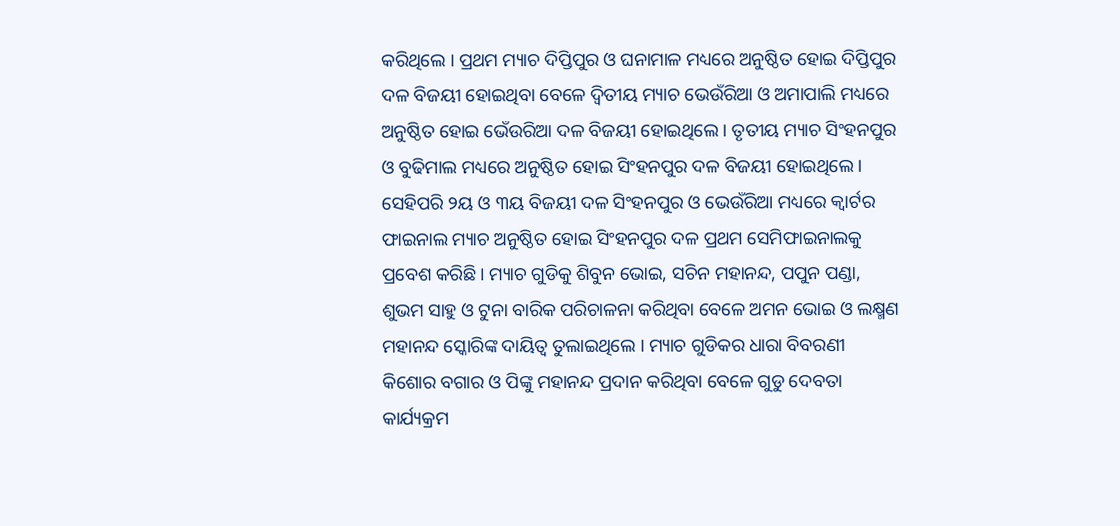କରିଥିଲେ । ପ୍ରଥମ ମ୍ୟାଚ ଦିପ୍ତିପୁର ଓ ଘନାମାଳ ମଧ୍ୟରେ ଅନୁଷ୍ଠିତ ହୋଇ ଦିପ୍ତିପୁର ଦଳ ବିଜୟୀ ହୋଇଥିବା ବେଳେ ଦ୍ୱିତୀୟ ମ୍ୟାଚ ଭେଉଁରିଆ ଓ ଅମାପାଲି ମଧ୍ୟରେ ଅନୁଷ୍ଠିତ ହୋଇ ଭେଁଉରିଆ ଦଳ ବିଜୟୀ ହୋଇଥିଲେ । ତୃତୀୟ ମ୍ୟାଚ ସିଂହନପୁର ଓ ବୁଢିମାଲ ମଧ୍ୟରେ ଅନୁଷ୍ଠିତ ହୋଇ ସିଂହନପୁର ଦଳ ବିଜୟୀ ହୋଇଥିଲେ । ସେହିପରି ୨ୟ ଓ ୩ୟ ବିଜୟୀ ଦଳ ସିଂହନପୁର ଓ ଭେଉଁରିଆ ମଧ୍ୟରେ କ୍ବାର୍ଟର ଫାଇନାଲ ମ୍ୟାଚ ଅନୁଷ୍ଠିତ ହୋଇ ସିଂହନପୁର ଦଳ ପ୍ରଥମ ସେମିଫାଇନାଲକୁ ପ୍ରବେଶ କରିଛି । ମ୍ୟାଚ ଗୁଡିକୁ ଶିବୁନ ଭୋଇ, ସଚିନ ମହାନନ୍ଦ, ପପୁନ ପଣ୍ଡା, ଶୁଭମ ସାହୁ ଓ ଟୁନା ବାରିକ ପରିଚାଳନା କରିଥିବା ବେଳେ ଅମନ ଭୋଇ ଓ ଲକ୍ଷ୍ମଣ ମହାନନ୍ଦ ସ୍କୋରିଙ୍କ ଦାୟିତ୍ୱ ତୁଲାଇଥିଲେ । ମ୍ୟାଚ ଗୁଡିକର ଧାରା ବିବରଣୀ କିଶୋର ବଗାର ଓ ପିଙ୍କୁ ମହାନନ୍ଦ ପ୍ରଦାନ କରିଥିବା ବେଳେ ଗୁଡୁ ଦେବତା କାର୍ଯ୍ୟକ୍ରମ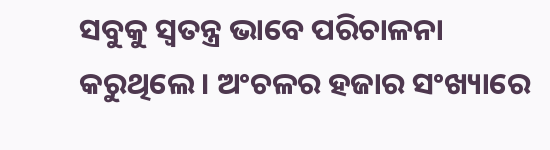ସବୁକୁ ସ୍ୱତନ୍ତ୍ର ଭାବେ ପରିଚାଳନା କରୁଥିଲେ । ଅଂଚଳର ହଜାର ସଂଖ୍ୟାରେ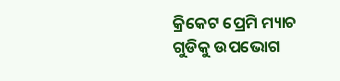କ୍ରିକେଟ ପ୍ରେମି ମ୍ୟାଚ ଗୁଡିକୁ ଉପଭୋଗ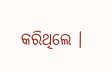କରିଥିଲେ ।